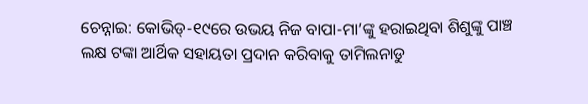ଚେନ୍ନାଇ: କୋଭିଡ୍-୧୯ରେ ଉଭୟ ନିଜ ବାପା-ମା’ଙ୍କୁ ହରାଇଥିବା ଶିଶୁଙ୍କୁ ପାଞ୍ଚ ଲକ୍ଷ ଟଙ୍କା ଆର୍ଥିକ ସହାୟତା ପ୍ରଦାନ କରିବାକୁ ତାମିଲନାଡୁ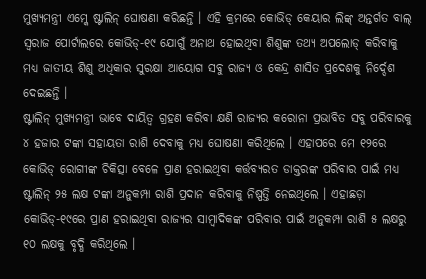ମୁଖ୍ୟମନ୍ତ୍ରୀ ଏମ୍କେ ଷ୍ଟାଲିନ୍ ଘୋଷଣା କରିଛନ୍ତି । ଏହି କ୍ରମରେ କୋଭିଡ୍ କେୟାର ଲିଙ୍କ୍ ଅନ୍ତର୍ଗତ ବାଲ୍ ସ୍ୱରାଜ ପୋର୍ଟାଲରେ କୋଭିଡ୍-୧୯ ଯୋଗୁଁ ଅନାଥ ହୋଇଥିବା ଶିଶୁଙ୍କ ତଥ୍ୟ ଅପଲୋଡ୍ କରିବାକୁ ମଧ୍ୟ ଜାତୀୟ ଶିଶୁ ଅଧିକାର ସୁରକ୍ଷା ଆୟୋଗ ସବୁ ରାଜ୍ୟ ଓ କେନ୍ଦ୍ର ଶାସିତ ପ୍ରଦେଶକୁ ନିର୍ଦ୍ଦେଶ ଦେଇଛନ୍ତି ।
ଷ୍ଟାଲିନ୍ ମୁଖ୍ୟମନ୍ତ୍ରୀ ଭାବେ ଦାୟିତ୍ୱ ଗ୍ରହଣ କରିବା କ୍ଷଣି ରାଜ୍ୟର କରୋନା ପ୍ରଭାବିତ ସବୁ ପରିବାରକୁ ୪ ହଜାର ଟଙ୍କା ସହାୟତା ରାଶି ଦେବାକୁ ମଧ୍ୟ ଘୋଷଣା କରିଥିଲେ । ଏହାପରେ ମେ ୧୨ରେ କୋଭିଡ୍ ରୋଗୀଙ୍କ ଚିକିତ୍ସା ବେଳେ ପ୍ରାଣ ହରାଇଥିବା କର୍ତ୍ତବ୍ୟରତ ଡାକ୍ତରଙ୍କ ପରିବାର ପାଇଁ ମଧ୍ୟ ଷ୍ଟାଲିନ୍ ୨୫ ଲକ୍ଷ ଟଙ୍କା ଅନୁକମ୍ପା ରାଶି ପ୍ରଦାନ କରିବାକୁ ନିଷ୍ପତ୍ତି ନେଇଥିଲେ । ଏହାଛଡ଼ା କୋଭିଡ୍-୧୯ରେ ପ୍ରାଣ ହରାଇଥିବା ରାଜ୍ୟର ସାମ୍ବାଦିକଙ୍କ ପରିବାର ପାଇଁ ଅନୁକମ୍ପା ରାଶି ୫ ଲକ୍ଷରୁ ୧୦ ଲକ୍ଷକୁ ବୃଦ୍ଧି କରିଥିଲେ ।